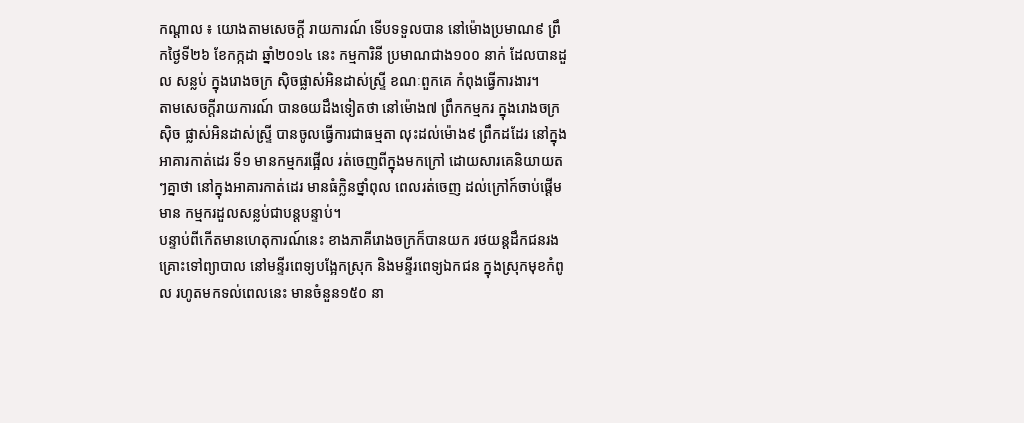កណ្តាល ៖ យោងតាមសេចក្តី រាយការណ៍ ទើបទទួលបាន នៅម៉ោងប្រមាណ៩ ព្រឹកថ្ងៃទី២៦ ខែកក្កដា ឆ្នាំ២០១៤ នេះ កម្មការិនី ប្រមាណជាង១០០ នាក់ ដែលបានដួល សន្លប់ ក្នុងរោងចក្រ ស៊ិចផ្លាស់អិនដាស់ស្រ្ទី ខណៈពួកគេ កំពុងធ្វើការងារ។
តាមសេចក្តីរាយការណ៍ បានឲយដឹងទៀតថា នៅម៉ោង៧ ព្រឹកកម្មករ ក្នុងរោងចក្រស៊ិច ផ្លាស់អិនដាស់ស្រ្ទី បានចូលធ្វើការជាធម្មតា លុះដល់ម៉ោង៩ ព្រឹកដដែរ នៅក្នុងអាគារកាត់ដេរ ទី១ មានកម្មករផ្អើល រត់ចេញពីក្នុងមកក្រៅ ដោយសារគេនិយាយតៗគ្នាថា នៅក្នុងអាគារកាត់ដេរ មានធំក្លិនថ្នាំពុល ពេលរត់ចេញ ដល់ក្រៅក៍ចាប់ផ្តើមមាន កម្មករដួលសន្លប់ជាបន្តបន្ទាប់។
បន្ទាប់ពីកើតមានហេតុការណ៍នេះ ខាងភាគីរោងចក្រក៏បានយក រថយន្តដឹកជនរងគ្រោះទៅព្យាបាល នៅមន្ទីរពេទ្យបង្អែកស្រុក និងមន្ទីរពេទ្យឯកជន ក្នុងស្រុកមុខកំពូល រហូតមកទល់ពេលនេះ មានចំនួន១៥០ នា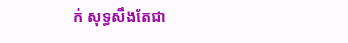ក់ សុទ្ធសឹងតែជា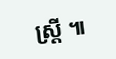ស្រ្តី ៕